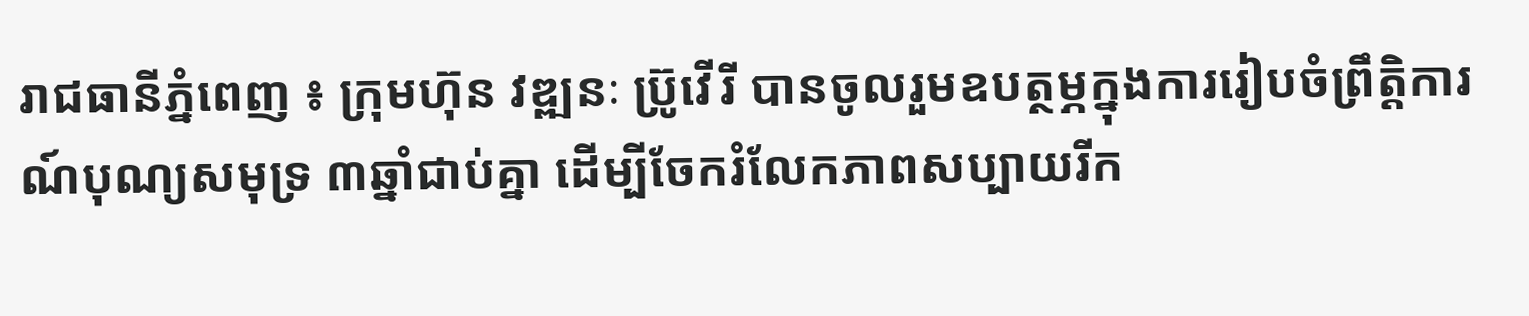រាជធានីភ្នំពេញ ៖ ក្រុមហ៊ុន វឌ្ឍនៈ ប្រ៊ូវើរី បានចូលរួមឧបត្ថម្ភក្នុងការរៀបចំព្រឹត្តិការណ៍បុណ្យសមុទ្រ ៣ឆ្នាំជាប់គ្នា ដើម្បីចែករំលែកភាពសប្បាយរីក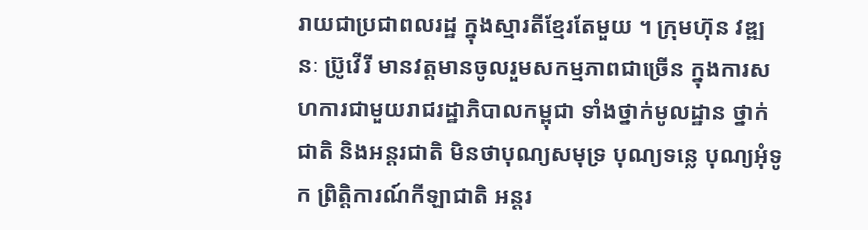រាយជាប្រជាពលរដ្ឋ ក្នុងស្មារតីខ្មែរតែមួយ ។ ក្រុមហ៊ុន វឌ្ឍនៈ ប្រ៊ូវើរី មានវត្តមានចូលរួមសកម្មភាពជាច្រើន ក្នុងការសហការជាមួយរាជរដ្ឋាភិបាលកម្ពុជា ទាំងថ្នាក់មូលដ្ឋាន ថ្នាក់ជាតិ និងអន្តរជាតិ មិនថាបុណ្យសមុទ្រ បុណ្យទន្លេ បុណ្យអុំទូក ព្រិត្តិការណ៍កីឡាជាតិ អន្តរ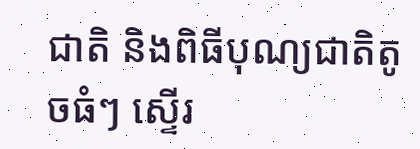ជាតិ និងពិធីបុណ្យជាតិតូចធំៗ ស្ទើរ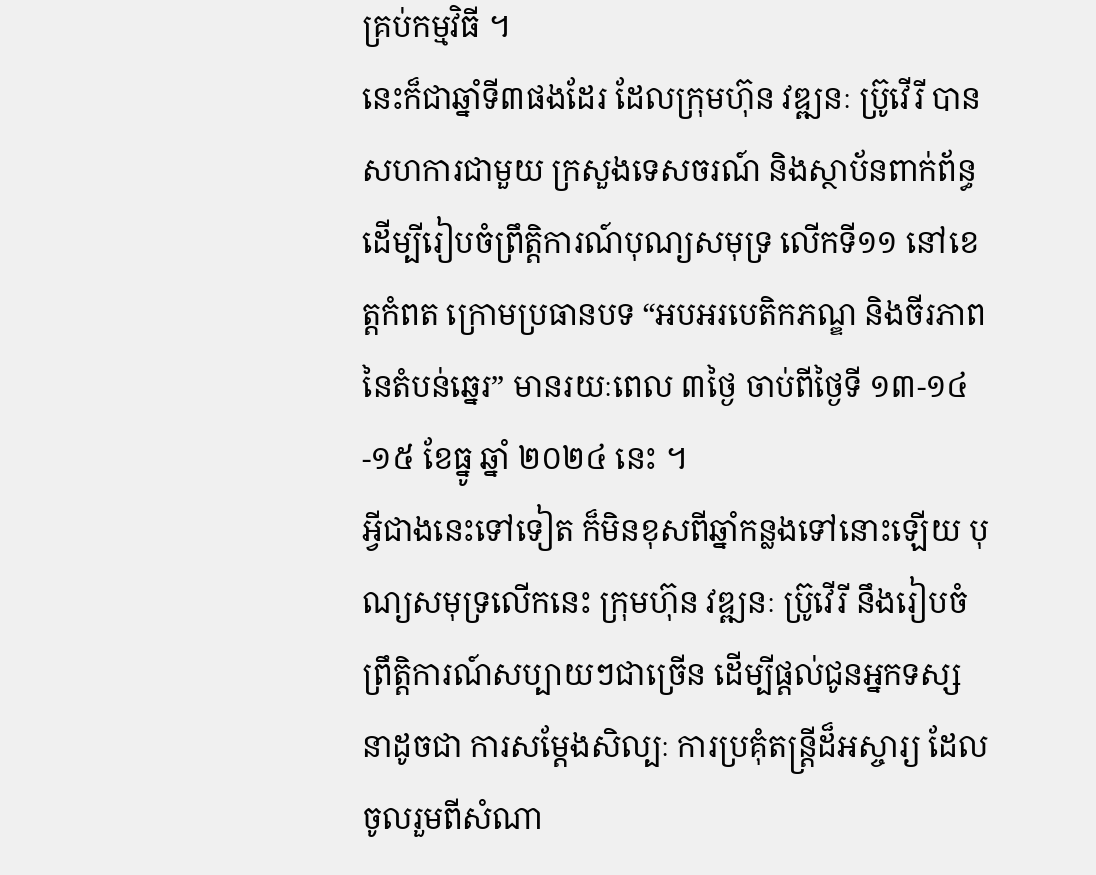គ្រប់កម្មវិធី ។
នេះក៏ជាឆ្នាំទី៣ផងដែរ ដែលក្រុមហ៊ុន វឌ្ឍនៈ ប្រ៊ូវើរី បានសហការជាមួយ ក្រសួងទេសចរណ៍ និងស្ថាប័នពាក់ព័ន្ធ ដើម្បីរៀបចំព្រឹត្តិការណ៍បុណ្យសមុទ្រ លើកទី១១ នៅខេត្តកំពត ក្រោមប្រធានបទ “អបអរបេតិកភណ្ឌ និងចីរភាពនៃតំបន់ឆ្នេរ” មានរយៈពេល ៣ថ្ងៃ ចាប់ពីថ្ងៃទី ១៣-១៤-១៥ ខែធ្នូ ឆ្នាំ ២០២៤ នេះ ។
អ្វីជាងនេះទៅទៀត ក៏មិនខុសពីឆ្នាំកន្លងទៅនោះឡើយ បុណ្យសមុទ្រលើកនេះ ក្រុមហ៊ុន វឌ្ឍនៈ ប្រ៊ូវើរី នឹងរៀបចំព្រឹត្តិការណ៍សប្បាយៗជាច្រើន ដើម្បីផ្ដល់ជូនអ្នកទស្សនាដូចជា ការសម្ដែងសិល្បៈ ការប្រគុំតន្ត្រីដ៏អស្ចារ្យ ដែលចូលរួមពីសំណា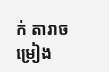ក់ តារាចម្រៀង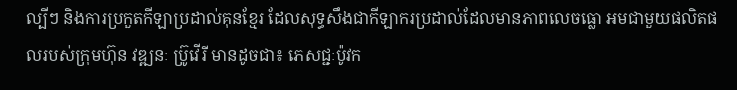ល្បីៗ និងការប្រកួតកីឡាប្រដាល់គុនខ្មែរ ដែលសុទ្ធសឹងជាកីឡាករប្រដាល់ដែលមានភាពលេចធ្លោ អមជាមួយផលិតផលរបស់ក្រុមហ៊ុន វឌ្ឍនៈ ប្រ៊ូវើរី មានដូចជា៖ ភេសជ្ជៈប៉ូវក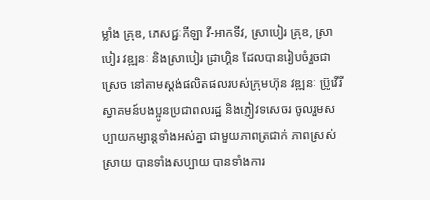ម្លាំង គ្រុឌ, ភេសជ្ជៈកីឡា វី-អាកទីវ, ស្រាបៀរ គ្រុឌ, ស្រាបៀរ វឌ្ឍនៈ និងស្រាបៀរ ដ្រាហ្គិន ដែលបានរៀបចំរួចជាស្រេច នៅតាមស្តង់ផលិតផលរបស់ក្រុមហ៊ុន វឌ្ឍនៈ ប្រ៊ូវើរី ស្វាគមន៍បងប្អូនប្រជាពលរដ្ឋ និងភ្ញៀវទសេចរ ចូលរួមសប្បាយកម្សាន្តទាំងអស់គ្នា ជាមួយភាពត្រជាក់ ភាពស្រស់ស្រាយ បានទាំងសប្បាយ បានទាំងការ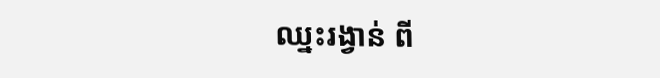ឈ្នះរង្វាន់ ពី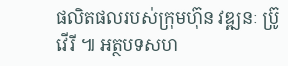ផលិតផលរបស់ក្រុមហ៊ុន វឌ្ឍនៈ ប្រ៊ូវើរី ៕ អត្ថបទសហ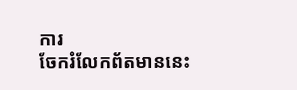ការ
ចែករំលែកព័តមាននេះ